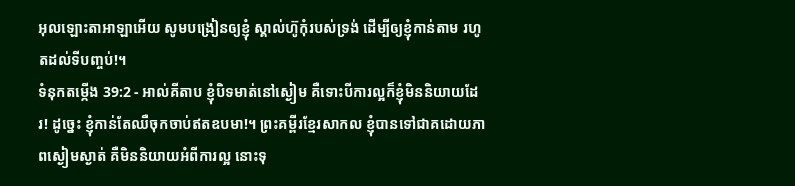អុលឡោះតាអាឡាអើយ សូមបង្រៀនឲ្យខ្ញុំ ស្គាល់ហ៊ូកុំរបស់ទ្រង់ ដើម្បីឲ្យខ្ញុំកាន់តាម រហូតដល់ទីបញ្ចប់!។
ទំនុកតម្កើង 39:2 - អាល់គីតាប ខ្ញុំបិទមាត់នៅស្ងៀម គឺទោះបីការល្អក៏ខ្ញុំមិននិយាយដែរ! ដូច្នេះ ខ្ញុំកាន់តែឈឺចុកចាប់ឥតឧបមា!។ ព្រះគម្ពីរខ្មែរសាកល ខ្ញុំបានទៅជាគដោយភាពស្ងៀមស្ងាត់ គឺមិននិយាយអំពីការល្អ នោះទុ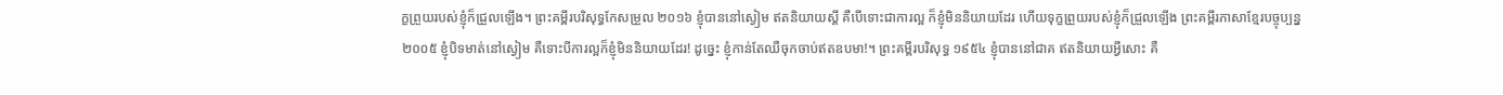ក្ខព្រួយរបស់ខ្ញុំក៏ជ្រួលឡើង។ ព្រះគម្ពីរបរិសុទ្ធកែសម្រួល ២០១៦ ខ្ញុំបាននៅស្ងៀម ឥតនិយាយស្ដី គឺបើទោះជាការល្អ ក៏ខ្ញុំមិននិយាយដែរ ហើយទុក្ខព្រួយរបស់ខ្ញុំក៏ជ្រួលឡើង ព្រះគម្ពីរភាសាខ្មែរបច្ចុប្បន្ន ២០០៥ ខ្ញុំបិទមាត់នៅស្ងៀម គឺទោះបីការល្អក៏ខ្ញុំមិននិយាយដែរ! ដូច្នេះ ខ្ញុំកាន់តែឈឺចុកចាប់ឥតឧបមា!។ ព្រះគម្ពីរបរិសុទ្ធ ១៩៥៤ ខ្ញុំបាននៅជាគ ឥតនិយាយអ្វីសោះ គឺ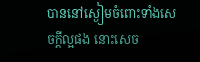បាននៅស្ងៀមចំពោះទាំងសេចក្ដីល្អផង នោះសេច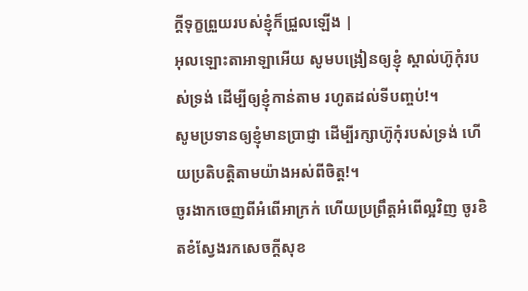ក្ដីទុក្ខព្រួយរបស់ខ្ញុំក៏ជ្រួលឡើង |
អុលឡោះតាអាឡាអើយ សូមបង្រៀនឲ្យខ្ញុំ ស្គាល់ហ៊ូកុំរបស់ទ្រង់ ដើម្បីឲ្យខ្ញុំកាន់តាម រហូតដល់ទីបញ្ចប់!។
សូមប្រទានឲ្យខ្ញុំមានប្រាជ្ញា ដើម្បីរក្សាហ៊ូកុំរបស់ទ្រង់ ហើយប្រតិបត្តិតាមយ៉ាងអស់ពីចិត្ត!។
ចូរងាកចេញពីអំពើអាក្រក់ ហើយប្រព្រឹត្តអំពើល្អវិញ ចូរខិតខំស្វែងរកសេចក្ដីសុខ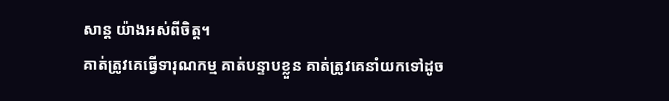សាន្ត យ៉ាងអស់ពីចិត្ត។
គាត់ត្រូវគេធ្វើទារុណកម្ម គាត់បន្ទាបខ្លួន គាត់ត្រូវគេនាំយកទៅដូច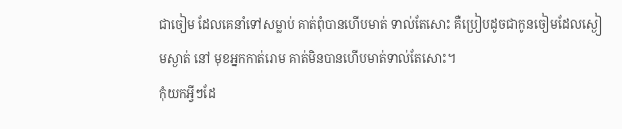ជាចៀម ដែលគេនាំទៅសម្លាប់ គាត់ពុំបានហើបមាត់ ទាល់តែសោះ គឺប្រៀបដូចជាកូនចៀមដែលស្ងៀមស្ងាត់ នៅ មុខអ្នកកាត់រោម គាត់មិនបានហើបមាត់ទាល់តែសោះ។
កុំយកអ្វីៗដែ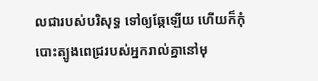លជារបស់បរិសុទ្ធ ទៅឲ្យឆ្កែឡើយ ហើយក៏កុំបោះត្បូងពេជ្ររបស់អ្នករាល់គ្នានៅមុ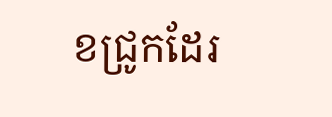ខជ្រូកដែរ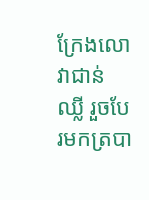ក្រែងលោវាជាន់ឈ្លី រួចបែរមកត្របា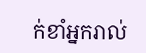ក់ខាំអ្នករាល់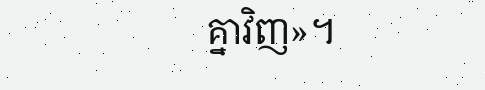គ្នាវិញ»។